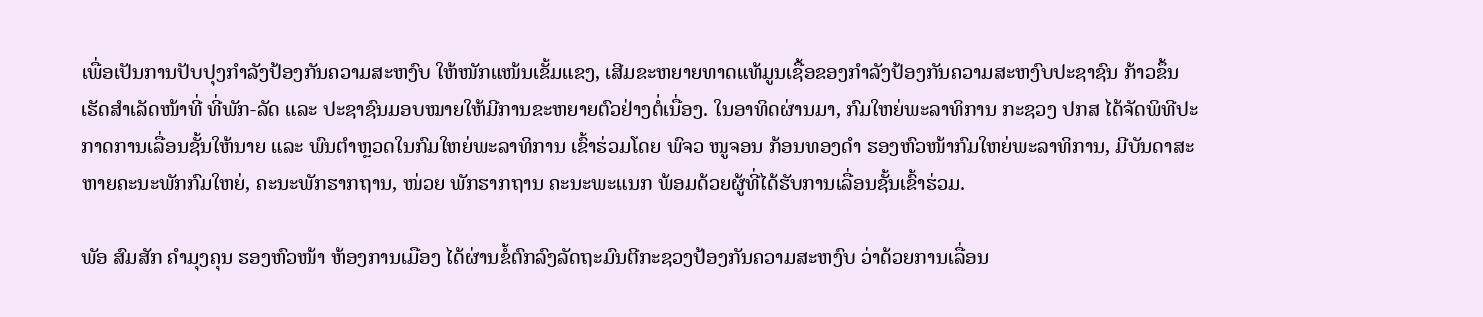ເພື່ອເປັນການປັບປຸງກໍາລັງປ້ອງກັນຄວາມສະຫງົບ ໃຫ້ໜັກແໜ້ນເຂັ້ມແຂງ, ເສີມຂະຫຍາຍທາດແທ້ມູນເຊື້ອຂອງກໍາລັງປ້ອງກັນຄວາມສະຫງົບປະຊາຊົນ ກ້າວຂຶ້ນເຮັດສໍາເລັດໜ້າທີ່ ທີ່ພັກ-ລັດ ແລະ ປະຊາຊົນມອບໝາຍໃຫ້ມີການຂະຫຍາຍຕົວຢ່າງຕໍ່ເນື່ອງ. ໃນອາທິດຜ່ານມາ, ກົມໃຫຍ່ພະລາທິການ ກະຊວງ ປກສ ໄດ້ຈັດພິທີປະກາດການເລື່ອນຊັ້ນໃຫ້ນາຍ ແລະ ພົນຕໍາຫຼວດໃນກົມໃຫຍ່ພະລາທິການ ເຂົ້າຮ່ວມໂດຍ ພົຈວ ໜູຈອນ ກ້ອນທອງດໍາ ຮອງຫົວໜ້າກົມໃຫຍ່ພະລາທິການ, ມີບັນດາສະຫາຍຄະນະພັກກົມໃຫຍ່, ຄະນະພັກຮາກຖານ, ໜ່ວຍ ພັກຮາກຖານ ຄະນະພະແນກ ພ້ອມດ້ວຍຜູ້ທີ່ໄດ້ຮັບການເລື່ອນຊັ້ນເຂົ້າຮ່ວມ.

ພັອ ສົມສັກ ຄໍາມຸງຄຸນ ຮອງຫົວໜ້າ ຫ້ອງການເມືອງ ໄດ້ຜ່ານຂໍ້ຕົກລົງລັດຖະມົນຕີກະຊວງປ້ອງກັນຄວາມສະຫງົບ ວ່າດ້ວຍການເລື່ອນ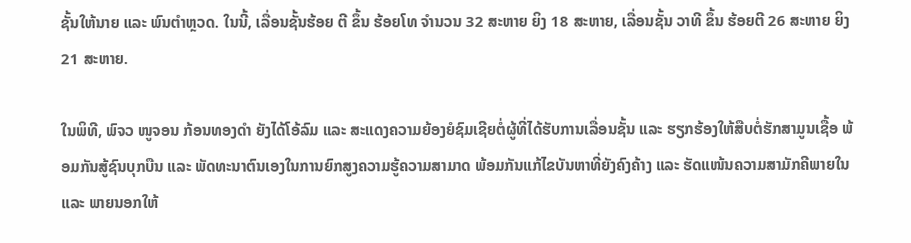ຊັ້ນໃຫ້ນາຍ ແລະ ພົນຕໍາຫຼວດ. ໃນນີ້, ເລື່ອນຊັ້ນຮ້ອຍ ຕີ ຂຶ້ນ ຮ້ອຍໂທ ຈໍານວນ 32 ສະຫາຍ ຍິງ 18 ສະຫາຍ, ເລື່ອນຊັ້ນ ວາທີ ຂຶ້ນ ຮ້ອຍຕີ 26 ສະຫາຍ ຍິງ 21 ສະຫາຍ.

ໃນພິທີ, ພົຈວ ໜູຈອນ ກ້ອນທອງດໍາ ຍັງໄດ້ໂອ້ລົມ ແລະ ສະແດງຄວາມຍ້ອງຍໍຊົມເຊີຍຕໍ່ຜູ້ທີ່ໄດ້ຮັບການເລື່ອນຊັ້ນ ແລະ ຮຽກຮ້ອງໃຫ້ສືບຕໍ່ຮັກສາມູນເຊື້ອ ພ້ອມກັນສູ້ຊົນບຸກບືນ ແລະ ພັດທະນາຕົນເອງໃນການຍົກສູງຄວາມຮູ້ຄວາມສາມາດ ພ້ອມກັນແກ້ໄຂບັນຫາທີ່ຍັງຄົງຄ້າງ ແລະ ຮັດແໜ້ນຄວາມສາມັກຄີພາຍໃນ ແລະ ພາຍນອກໃຫ້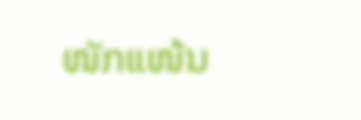ໜັກແໜ້ນ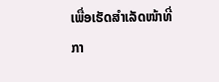ເພື່ອເຮັດສໍາເລັດໜ້າທີ່ກາ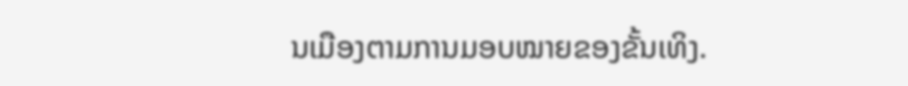ນເມືອງຕາມການມອບໝາຍຂອງຂັ້ນເທິງ.